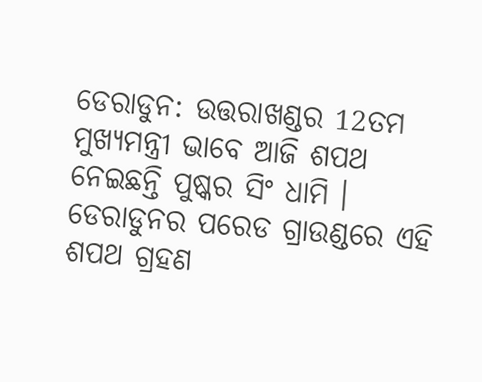ଡେରାଡୁନ: ଉତ୍ତରାଖଣ୍ଡର 12ତମ ମୁଖ୍ୟମନ୍ତ୍ରୀ ଭାବେ ଆଜି ଶପଥ ନେଇଛନ୍ତି ପୁଷ୍କର ସିଂ ଧାମି । ଡେରାଡୁନର ପରେଡ ଗ୍ରାଉଣ୍ଡରେ ଏହି ଶପଥ ଗ୍ରହଣ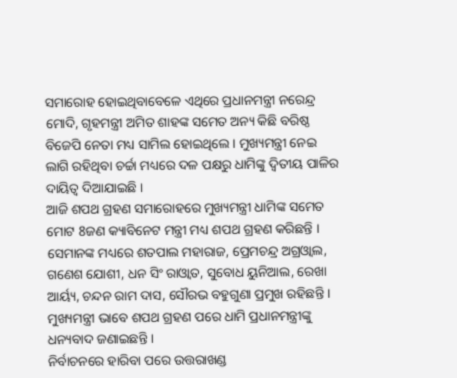ସମାରୋହ ହୋଇଥିବାବେଳେ ଏଥିରେ ପ୍ରଧାନମନ୍ତ୍ରୀ ନରେନ୍ଦ୍ର ମୋଦି, ଗୃହମନ୍ତ୍ରୀ ଅମିତ ଶାହଙ୍କ ସମେତ ଅନ୍ୟ କିଛି ବରିଷ୍ଠ ବିଜେପି ନେତା ମଧ୍ୟ ସାମିଲ ହୋଇଥିଲେ । ମୁଖ୍ୟମନ୍ତ୍ରୀ ନେଇ ଲାଗି ରହିଥିବା ଚର୍ଚ୍ଚା ମଧ୍ୟରେ ଦଳ ପକ୍ଷରୁ ଧାମିଙ୍କୁ ଦ୍ବିତୀୟ ପାଳିର ଦାୟିତ୍ବ ଦିଆଯାଇଛି ।
ଆଜି ଶପଥ ଗ୍ରହଣ ସମାରୋହରେ ମୁଖ୍ୟମନ୍ତ୍ରୀ ଧାମିଙ୍କ ସମେତ ମୋଟ 8ଜଣ କ୍ୟାବିନେଟ ମନ୍ତ୍ରୀ ମଧ୍ୟ ଶପଥ ଗ୍ରହଣ କରିଛନ୍ତି । ସେମାନଙ୍କ ମଧ୍ୟରେ ଶତପାଲ ମହାରାଜ, ପ୍ରେମଚନ୍ଦ୍ର ଅଗ୍ରଓ୍ବାଲ, ଗଣେଶ ଯୋଶୀ, ଧନ ସିଂ ରାଓ୍ବାତ, ସୁବୋଧ ୟୁନିଆଲ, ରେଖା ଆର୍ୟ୍ୟ, ଚନ୍ଦନ ରାମ ଦାସ, ସୌରଭ ବହୁଗୁଣା ପ୍ରମୁଖ ରହିଛନ୍ତି । ମୁଖ୍ୟମନ୍ତ୍ରୀ ଭାବେ ଶପଥ ଗ୍ରହଣ ପରେ ଧାମି ପ୍ରଧାନମନ୍ତ୍ରୀଙ୍କୁ ଧନ୍ୟବାଦ ଜଣାଇଛନ୍ତି ।
ନିର୍ବାଚନରେ ହାରିବା ପରେ ଉତ୍ତରାଖଣ୍ଡ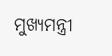ମୁଖ୍ୟମନ୍ତ୍ରୀ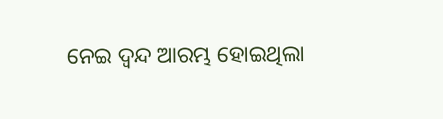ନେଇ ଦ୍ବନ୍ଦ ଆରମ୍ଭ ହୋଇଥିଲା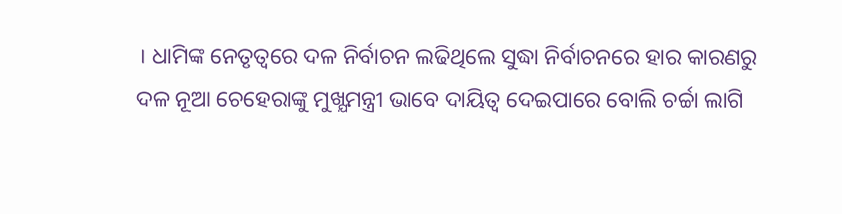। ଧାମିଙ୍କ ନେତୃତ୍ବରେ ଦଳ ନିର୍ବାଚନ ଲଢିଥିଲେ ସୁଦ୍ଧା ନିର୍ବାଚନରେ ହାର କାରଣରୁ ଦଳ ନୂଆ ଚେହେରାଙ୍କୁ ମୁଖ୍ଯମନ୍ତ୍ରୀ ଭାବେ ଦାୟିତ୍ବ ଦେଇପାରେ ବୋଲି ଚର୍ଚ୍ଚା ଲାଗି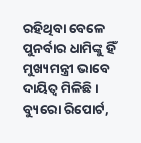ରହିଥିବା ବେଳେ ପୁନର୍ବାର ଧାମିଙ୍କୁ ହିଁ ମୁଖ୍ୟମନ୍ତ୍ରୀ ଭାବେ ଦାୟିତ୍ବ ମିଳିଛି ।
ବ୍ୟୁରୋ ରିପୋର୍ଟ,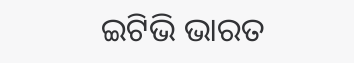ଇଟିଭି ଭାରତ